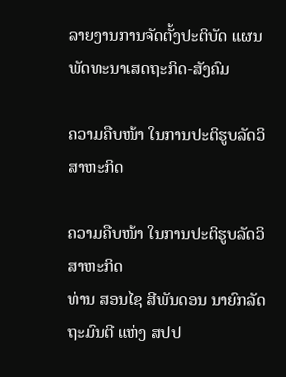ລາຍງານການຈັດຕັ້ງປະຕິບັດ ແຜນພັດທະນາເສດຖະກິດ-ສັງຄົມ

ຄວາມຄືບໜ້າ ໃນການປະຕິຮູບລັດວິສາຫະກິດ

ຄວາມຄືບໜ້າ ໃນການປະຕິຮູບລັດວິສາຫະກິດ
ທ່ານ ສອນໄຊ ສີພັນດອນ ນາຍົກລັດຖະມົນຕີ ແຫ່ງ ສປປ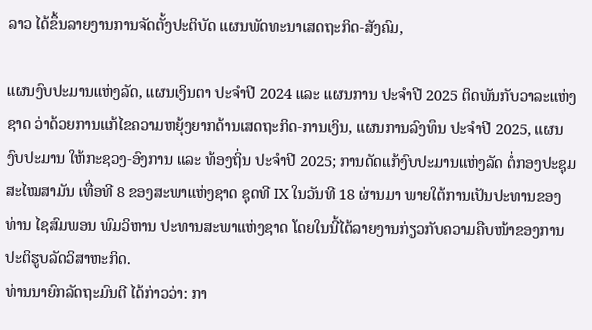ລາວ ໄດ້ຂຶ້ນລາຍງານການຈັດຕັ້ງປະຕິບັດ ແຜນພັດທະນາເສດຖະກິດ-ສັງຄົມ,

ແຜນງົບປະມານແຫ່ງລັດ, ແຜນເງິນຕາ ປະຈໍາປີ 2024 ແລະ ແຜນການ ປະຈໍາປີ 2025 ຕິດພັນກັບວາລະແຫ່ງຊາດ ວ່າດ້ວຍການແກ້ໄຂຄວາມຫຍຸ້ງຍາກດ້ານເສດຖະກິດ-ການເງິນ, ແຜນການລົງທຶນ ປະຈໍາປີ 2025, ແຜນງົບປະມານ ໃຫ້ກະຊວງ-ອົງການ ແລະ ທ້ອງຖິ່ນ ປະຈໍາປີ 2025; ການດັດແກ້ງົບປະມານແຫ່ງລັດ ຕໍ່ກອງປະຊຸມສະໄໝສາມັນ ເທື່ອທີ 8 ຂອງສະພາແຫ່ງຊາດ ຊຸດທີ IX ໃນວັນທີ 18 ຜ່ານມາ ພາຍໃຕ້ການເປັນປະທານຂອງ ທ່ານ ໄຊສົມພອນ ພົມວິຫານ ປະທານສະພາແຫ່ງຊາດ ໂດຍໃນນີ້ໄດ້ລາຍງານກ່ຽວກັບຄວາມຄືບໜ້າຂອງການປະຕິຮູບລັດວິສາຫະກິດ.
ທ່ານນາຍົກລັດຖະມົນຕີ ໄດ້ກ່າວວ່າ: ກາ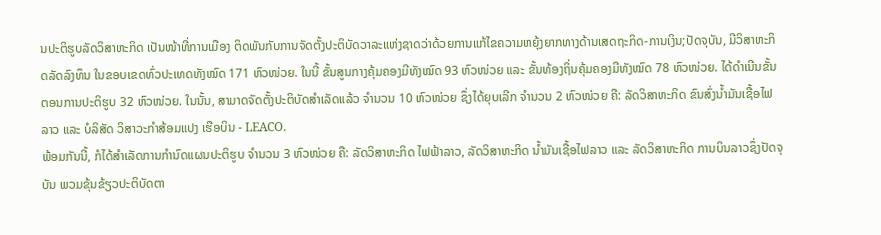ນປະຕິຮູບລັດວິສາຫະກິດ ເປັນໜ້າທີ່ການເມືອງ ຕິດພັນກັບການຈັດຕັ້ງປະຕິບັດວາລະແຫ່ງຊາດວ່າດ້ວຍການແກ້ໄຂຄວາມຫຍຸ້ງຍາກທາງດ້ານເສດຖະກິດ-ການເງິນ;ປັດຈຸບັນ, ມີວິສາຫະກິດລັດລົງທຶນ ໃນຂອບເຂດທົ່ວປະເທດທັງໝົດ 171 ຫົວໜ່ວຍ. ໃນນີ້ ຂັ້ນສູນກາງຄຸ້ມຄອງມີທັງໝົດ 93 ຫົວໜ່ວຍ ແລະ ຂັ້ນທ້ອງຖິ່ນຄຸ້ມຄອງມີທັງໝົດ 78 ຫົວໜ່ວຍ. ໄດ້ດໍາເນີນຂັ້ນຕອນການປະຕິຮູບ 32 ຫົວໜ່ວຍ. ໃນນັ້ນ, ສາມາດຈັດຕັ້ງປະຕິບັດສໍາເລັດແລ້ວ ຈໍານວນ 10 ຫົວໜ່ວຍ ຊຶ່ງໄດ້ຍຸບເລີກ ຈໍານວນ 2 ຫົວໜ່ວຍ ຄື: ລັດວິສາຫະກິດ ຂົນສົ່ງນໍ້າມັນເຊື້ອໄຟລາວ ແລະ ບໍລິສັດ ວິສາວະກໍາສ້ອມແປງ ເຮືອບິນ - LEACO.
ພ້ອມກັນນີ້, ກໍໄດ້ສໍາເລັດການກໍານົດແຜນປະຕິຮູບ ຈໍານວນ 3 ຫົວໜ່ວຍ ຄື: ລັດວິສາຫະກິດ ໄຟຟ້າລາວ, ລັດວິສາຫະກິດ ນ້ຳມັນເຊື້ອໄຟລາວ ແລະ ລັດວິສາຫະກິດ ການບິນລາວຊຶ່ງປັດຈຸບັນ ພວມຂຸ້ນຂ້ຽວປະຕິບັດຕາ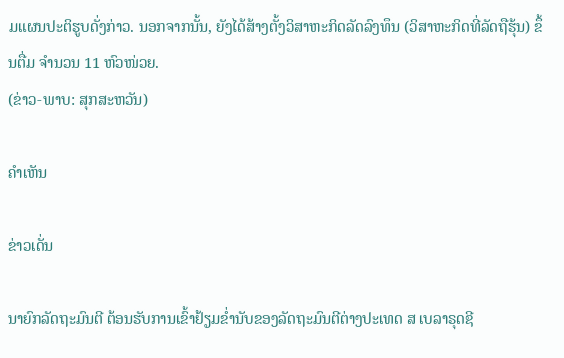ມແຜນປະຕິຮູບດັ່ງກ່າວ. ນອກຈາກນັ້ນ, ຍັງໄດ້ສ້າງຕັ້ງວິສາຫະກິດລັດລົງທຶນ (ວິສາຫະກິດທີ່ລັດຖືຮຸ້ນ) ຂຶ້ນຕື່ມ ຈໍານວນ 11 ຫົວໜ່ວຍ.
(ຂ່າວ-ພາບ: ສຸກສະຫວັນ)

ຄໍາເຫັນ

ຂ່າວເດັ່ນ

ນາຍົກລັດຖະມົນຕີ ຕ້ອນຮັບການເຂົ້າຢ້ຽມຂໍ່ານັບຂອງລັດຖະມົນຕີຕ່າງປະເທດ ສ ເບລາຣຸດຊີ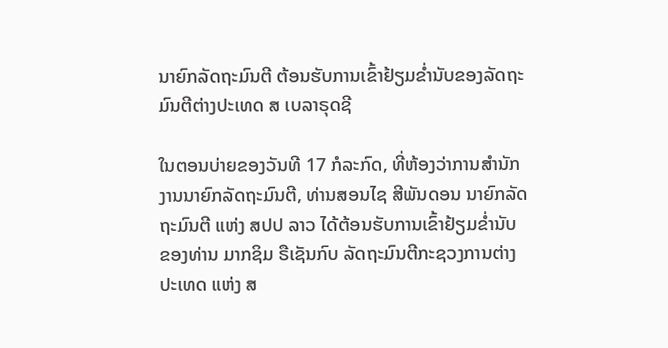ນາຍົກລັດຖະມົນຕີ ຕ້ອນຮັບການເຂົ້າຢ້ຽມຂໍ່ານັບຂອງລັດຖະມົນຕີຕ່າງປະເທດ ສ ເບລາຣຸດຊີ

ໃນຕອນບ່າຍຂອງວັນທີ 17 ກໍລະກົດ, ທີ່ຫ້ອງວ່າການສຳນັກງານນາຍົກລັດຖະມົນຕີ, ທ່ານສອນໄຊ ສີພັນດອນ ນາຍົກລັດຖະມົນຕີ ແຫ່ງ ສປປ ລາວ ໄດ້ຕ້ອນຮັບການເຂົ້າຢ້ຽມຂໍ່ານັບ ຂອງທ່ານ ມາກຊິມ ຣືເຊັນກົບ ລັດຖະມົນຕີກະຊວງການຕ່າງປະເທດ ແຫ່ງ ສ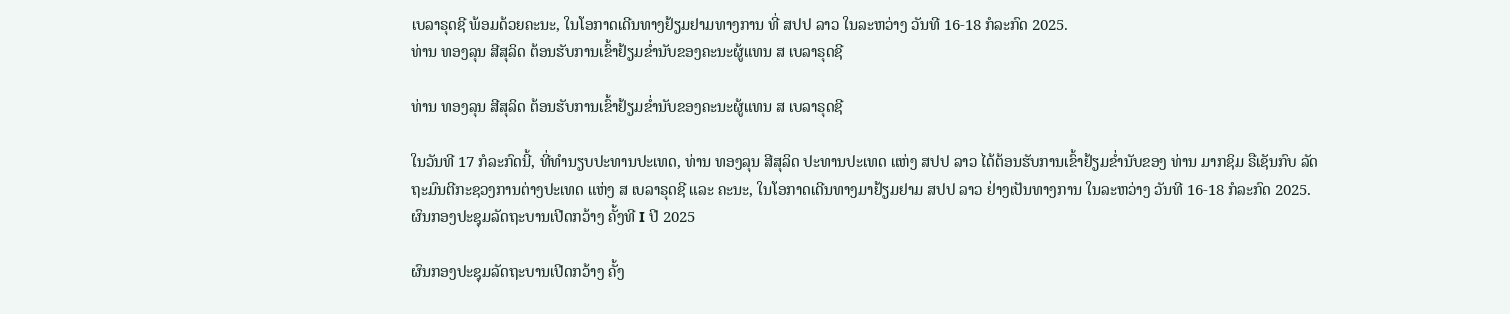ເບລາຣຸດຊີ ພ້ອມດ້ວຍຄະນະ, ໃນໂອກາດເດີນທາງຢ້ຽມຢາມທາງການ ທີ່ ສປປ ລາວ ໃນລະຫວ່າງ ວັນທີ 16-18 ກໍລະກົດ 2025.
ທ່ານ ທອງລຸນ ສີສຸລິດ ຕ້ອນຮັບການເຂົ້າຢ້ຽມຂໍ່ານັບຂອງຄະນະຜູ້ແທນ ສ ເບລາຣຸດຊີ

ທ່ານ ທອງລຸນ ສີສຸລິດ ຕ້ອນຮັບການເຂົ້າຢ້ຽມຂໍ່ານັບຂອງຄະນະຜູ້ແທນ ສ ເບລາຣຸດຊີ

ໃນວັນທີ 17 ກໍລະກົດນີ້, ທີ່ທໍານຽບປະທານປະເທດ, ທ່ານ ທອງລຸນ ສີສຸລິດ ປະທານປະເທດ ແຫ່ງ ສປປ ລາວ ໄດ້ຕ້ອນຮັບການເຂົ້າຢ້ຽມຂໍ່ານັບຂອງ ທ່ານ ມາກຊິມ ຣືເຊັນກົບ ລັດຖະມົນຕີກະຊວງການຕ່າງປະເທດ ແຫ່ງ ສ ເບລາຣຸດຊີ ແລະ ຄະນະ, ໃນໂອກາດເດີນທາງມາຢ້ຽມຢາມ ສປປ ລາວ ຢ່າງເປັນທາງການ ໃນລະຫວ່າງ ວັນທີ 16-18 ກໍລະກົດ 2025.
ຜົນກອງປະຊຸມລັດຖະບານເປີດກວ້າງ ຄັ້ງທີ I ປີ 2025

ຜົນກອງປະຊຸມລັດຖະບານເປີດກວ້າງ ຄັ້ງ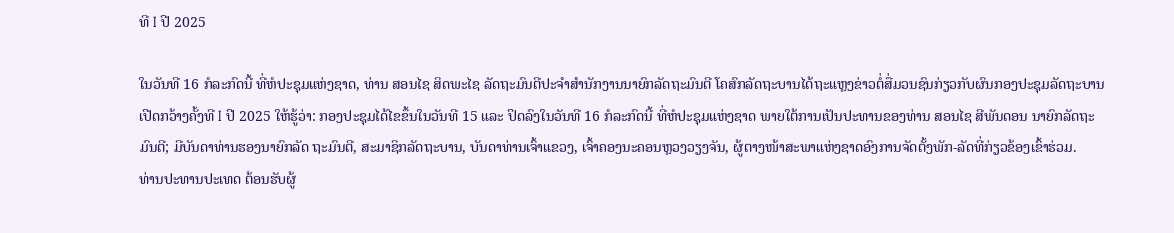ທີ I ປີ 2025

ໃນວັນທີ 16 ກໍລະກົດນີ້ ທີ່ຫໍປະຊຸມແຫ່ງຊາດ, ທ່ານ ສອນໄຊ ສິດພະໄຊ ລັດຖະມົນຕີປະຈໍາສໍານັກງານນາຍົກລັດຖະມົນຕີ ໂຄສົກລັດຖະບານໄດ້ຖະແຫຼງຂ່າວຕໍ່ສື່ມວນຊົນກ່ຽວກັບຜົນກອງປະຊຸມລັດຖະບານເປີດກວ້າງຄັ້ງທີ I ປີ 2025 ໃຫ້ຮູ້ວ່າ: ກອງປະຊຸມໄດ້ໄຂຂຶ້ນໃນວັນທີ 15 ແລະ ປິດລົງໃນວັນທີ 16 ກໍລະກົດນີ້ ທີ່ຫໍປະຊຸມແຫ່ງຊາດ ພາຍໃຕ້ການເປັນປະທານຂອງທ່ານ ສອນໄຊ ສີພັນດອນ ນາຍົກລັດຖະມົນຕີ; ມີບັນດາທ່ານຮອງນາຍົກລັດ ຖະມົນຕີ, ສະມາຊິກລັດຖະບານ, ບັນດາທ່ານເຈົ້າແຂວງ, ເຈົ້າຄອງນະຄອນຫຼວງວຽງຈັນ, ຜູ້ຕາງໜ້າສະພາແຫ່ງຊາດອົງການຈັດຕັ້ງພັກ-ລັດທີ່ກ່ຽວຂ້ອງເຂົ້າຮ່ວມ.
ທ່ານປະທານປະເທດ ຕ້ອນຮັບຜູ້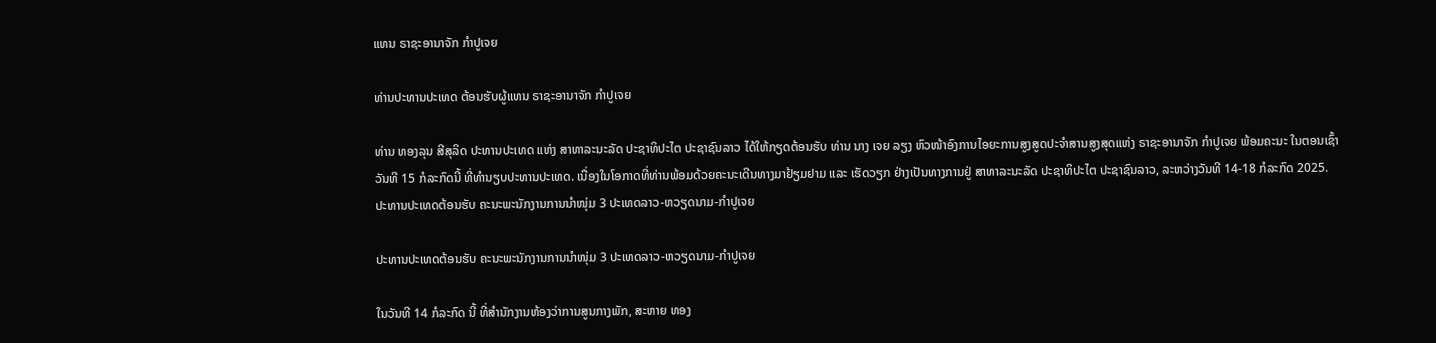ແທນ ຣາຊະອານາຈັກ ກໍາປູເຈຍ

ທ່ານປະທານປະເທດ ຕ້ອນຮັບຜູ້ແທນ ຣາຊະອານາຈັກ ກໍາປູເຈຍ

ທ່ານ ທອງລຸນ ສີສຸລິດ ປະທານປະເທດ ແຫ່ງ ສາທາລະນະລັດ ປະຊາທິປະໄຕ ປະຊາຊົນລາວ ໄດ້ໃຫ້ກຽດຕ້ອນຮັບ ທ່ານ ນາງ ເຈຍ ລຽງ ຫົວໜ້າອົງການໄອຍະການສູງສູດປະຈໍາສານສູງສຸດແຫ່ງ ຣາຊະອານາຈັກ ກໍາປູເຈຍ ພ້ອມຄະນະ ໃນຕອນເຊົ້າວັນທີ 15 ກໍລະກົດນີ້ ທີ່ທໍານຽບປະທານປະເທດ. ເນື່ອງໃນໂອກາດທີ່ທ່ານພ້ອມດ້ວຍຄະນະເດີນທາງມາຢ້ຽມຢາມ ແລະ ເຮັດວຽກ ຢ່າງເປັນທາງການຢູ່ ສາທາລະນະລັດ ປະຊາທິປະໄຕ ປະຊາຊົນລາວ, ລະຫວ່າງວັນທີ 14-18 ກໍລະກົດ 2025.
ປະທານປະເທດຕ້ອນຮັບ ຄະນະພະນັກງານການນໍາໜຸ່ມ 3 ປະເທດລາວ-ຫວຽດນາມ-ກໍາປູເຈຍ

ປະທານປະເທດຕ້ອນຮັບ ຄະນະພະນັກງານການນໍາໜຸ່ມ 3 ປະເທດລາວ-ຫວຽດນາມ-ກໍາປູເຈຍ

ໃນວັນທີ 14 ກໍລະກົດ ນີ້ ທີ່ສໍານັກງານຫ້ອງວ່າການສູນກາງພັກ, ສະຫາຍ ທອງ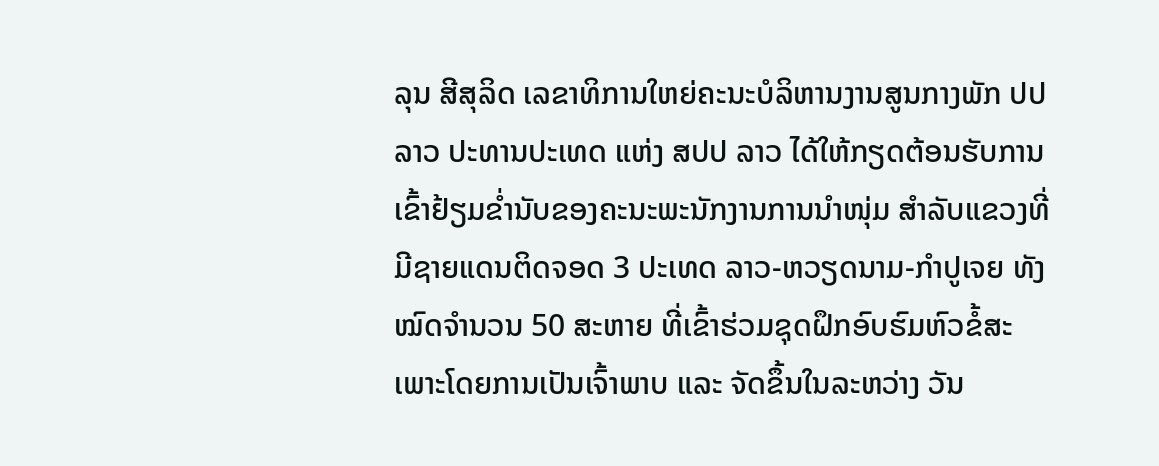ລຸນ ສີສຸລິດ ເລຂາທິການໃຫຍ່ຄະນະບໍລິຫານງານສູນກາງພັກ ປປ ລາວ ປະທານປະເທດ ແຫ່ງ ສປປ ລາວ ໄດ້ໃຫ້ກຽດຕ້ອນຮັບການເຂົ້າຢ້ຽມຂໍ່ານັບຂອງຄະນະພະນັກງານການນໍາໜຸ່ມ ສຳລັບແຂວງທີ່ມີຊາຍແດນຕິດຈອດ 3 ປະເທດ ລາວ-ຫວຽດນາມ-ກໍາປູເຈຍ ທັງໝົດຈໍານວນ 50 ສະຫາຍ ທີ່ເຂົ້າຮ່ວມຊຸດຝຶກອົບຮົມຫົວຂໍ້ສະເພາະໂດຍການເປັນເຈົ້າພາບ ແລະ ຈັດຂຶ້ນໃນລະຫວ່າງ ວັນ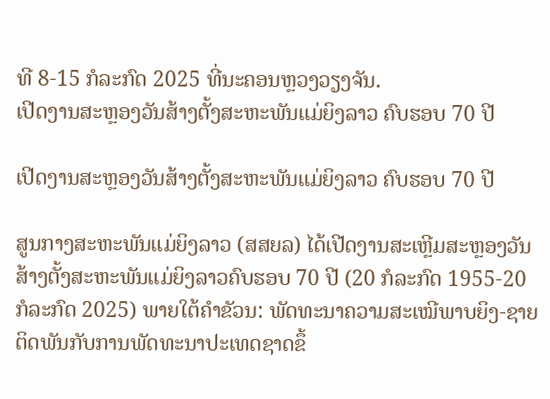ທີ 8-15 ກໍລະກົດ 2025 ທີ່ນະຄອນຫຼວງວຽງຈັນ.
ເປີດງານສະຫຼອງວັນສ້າງຕັ້ງສະຫະພັນແມ່ຍິງລາວ ຄົບຮອບ 70 ປີ

ເປີດງານສະຫຼອງວັນສ້າງຕັ້ງສະຫະພັນແມ່ຍິງລາວ ຄົບຮອບ 70 ປີ

ສູນກາງສະຫະພັນແມ່ຍິງລາວ (ສສຍລ) ໄດ້ເປີດງານສະເຫຼີມສະຫຼອງວັນສ້າງຕັ້ງສະຫະພັນແມ່ຍິງລາວຄົບຮອບ 70 ປີ (20 ກໍລະກົດ 1955-20 ກໍລະກົດ 2025) ພາຍໃຕ້ຄໍາຂັວນ: ພັດທະນາຄວາມສະເໝີພາບຍິງ-ຊາຍຕິດພັນກັບການພັດທະນາປະເທດຊາດຂຶ້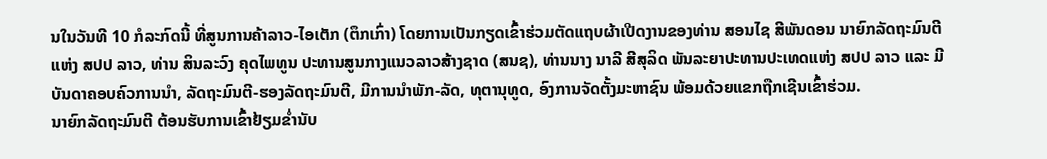ນໃນວັນທີ 10 ກໍລະກົດນີ້ ທີ່ສູນການຄ້າລາວ-ໄອເຕັກ (ຕຶກເກົ່າ) ໂດຍການເປັນກຽດເຂົ້າຮ່ວມຕັດແຖບຜ້າເປີດງານຂອງທ່ານ ສອນໄຊ ສີພັນດອນ ນາຍົກລັດຖະມົນຕີ ແຫ່ງ ສປປ ລາວ, ທ່ານ ສິນລະວົງ ຄຸດໄພທູນ ປະທານສູນກາງແນວລາວສ້າງຊາດ (ສນຊ), ທ່ານນາງ ນາລີ ສີສຸລິດ ພັນລະຍາປະທານປະເທດແຫ່ງ ສປປ ລາວ ແລະ ມີບັນດາຄອບຄົວການນໍາ, ລັດຖະມົນຕີ-ຮອງລັດຖະມົນຕີ, ມີການນຳພັກ-ລັດ, ທຸຕານຸທູດ, ອົງການຈັດຕັ້ງມະຫາຊົນ ພ້ອມດ້ວຍແຂກຖືກເຊີນເຂົ້າຮ່ວມ.
ນາຍົກລັດຖະມົນຕີ ຕ້ອນຮັບການເຂົ້າຢ້ຽມຂໍ່ານັບ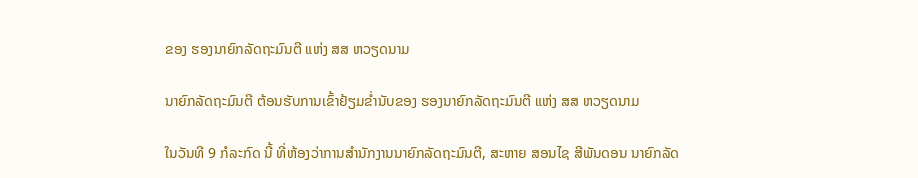ຂອງ ຮອງນາຍົກລັດຖະມົນຕີ ແຫ່ງ ສສ ຫວຽດນາມ

ນາຍົກລັດຖະມົນຕີ ຕ້ອນຮັບການເຂົ້າຢ້ຽມຂໍ່ານັບຂອງ ຮອງນາຍົກລັດຖະມົນຕີ ແຫ່ງ ສສ ຫວຽດນາມ

ໃນວັນທີ 9 ກໍລະກົດ ນີ້ ທີ່ຫ້ອງວ່າການສໍານັກງານນາຍົກລັດຖະມົນຕີ, ສະຫາຍ ສອນໄຊ ສີພັນດອນ ນາຍົກລັດ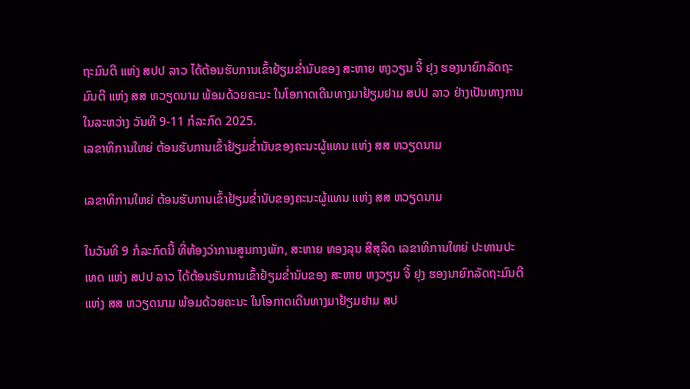ຖະມົນຕີ ແຫ່ງ ສປປ ລາວ ໄດ້ຕ້ອນຮັບການເຂົ້າຢ້ຽມຂໍ່ານັບຂອງ ສະຫາຍ ຫງວຽນ ຈີ້ ຢຸງ ຮອງນາຍົກລັດຖະມົນຕີ ແຫ່ງ ສສ ຫວຽດນາມ ພ້ອມດ້ວຍຄະນະ ໃນໂອກາດເດີນທາງມາຢ້ຽມຢາມ ສປປ ລາວ ຢ່າງເປັນທາງການ ໃນລະຫວ່າງ ວັນທີ 9-11 ກໍລະກົດ 2025.
ເລຂາທິການໃຫຍ່ ຕ້ອນຮັບການເຂົ້າຢ້ຽມຂໍ່ານັບຂອງຄະນະຜູ້ແທນ ແຫ່ງ ສສ ຫວຽດນາມ

ເລຂາທິການໃຫຍ່ ຕ້ອນຮັບການເຂົ້າຢ້ຽມຂໍ່ານັບຂອງຄະນະຜູ້ແທນ ແຫ່ງ ສສ ຫວຽດນາມ

ໃນວັນທີ 9 ກໍລະກົດນີ້ ທີ່ຫ້ອງວ່າການສູນກາງພັກ, ສະຫາຍ ທອງລຸນ ສີສຸລິດ ເລຂາທິການໃຫຍ່ ປະທານປະເທດ ແຫ່ງ ສປປ ລາວ ໄດ້ຕ້ອນຮັບການເຂົ້າຢ້ຽມຂໍ່ານັບຂອງ ສະຫາຍ ຫງວຽນ ຈີ້ ຢຸງ ຮອງນາຍົກລັດຖະມົນຕີ ແຫ່ງ ສສ ຫວຽດນາມ ພ້ອມດ້ວຍຄະນະ ໃນໂອກາດເດີນທາງມາຢ້ຽມຢາມ ສປ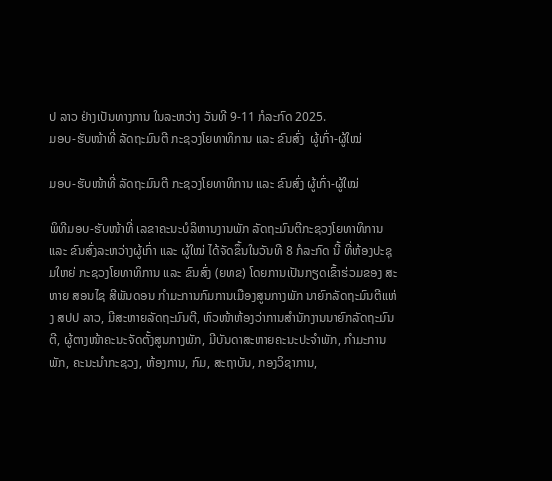ປ ລາວ ຢ່າງເປັນທາງການ ໃນລະຫວ່າງ ວັນທີ 9-11 ກໍລະກົດ 2025.
ມອບ-ຮັບໜ້າທີ່ ລັດຖະມົນຕີ ກະຊວງໂຍທາທິການ ແລະ ຂົນສົ່ງ  ຜູ້ເກົ່າ-ຜູ້ໃໝ່

ມອບ-ຮັບໜ້າທີ່ ລັດຖະມົນຕີ ກະຊວງໂຍທາທິການ ແລະ ຂົນສົ່ງ ຜູ້ເກົ່າ-ຜູ້ໃໝ່

ພິທີມອບ-ຮັບໜ້າທີ່ ເລຂາຄະນະບໍລິຫານງານພັກ ລັດຖະມົນຕີກະຊວງໂຍທາທິການ ແລະ ຂົນສົ່ງລະຫວ່າງຜູ້ເກົ່າ ແລະ ຜູ້ໃໝ່ ໄດ້ຈັດຂຶ້ນໃນວັນທີ 8 ກໍລະກົດ ນີ້ ທີ່ຫ້ອງປະຊຸມໃຫຍ່ ກະຊວງໂຍທາທິການ ແລະ ຂົນສົ່ງ (ຍທຂ) ໂດຍການເປັນກຽດເຂົ້າຮ່ວມຂອງ ສະຫາຍ ສອນໄຊ ສີພັນດອນ ກໍາມະການກົມການເມືອງສູນກາງພັກ ນາຍົກລັດຖະມົນຕີແຫ່ງ ສປປ ລາວ, ມີສະຫາຍລັດຖະມົນຕີ, ຫົວໜ້າຫ້ອງວ່າການສໍານັກງານນາຍົກລັດຖະມົນຕີ, ຜູ້ຕາງໜ້າຄະນະຈັດຕັ້ງສູນກາງພັກ, ມີບັນດາສະຫາຍຄະນະປະຈຳພັກ, ກຳມະການພັກ, ຄະນະນໍາກະຊວງ, ຫ້ອງການ, ກົມ, ສະຖາບັນ, ກອງວິຊາການ,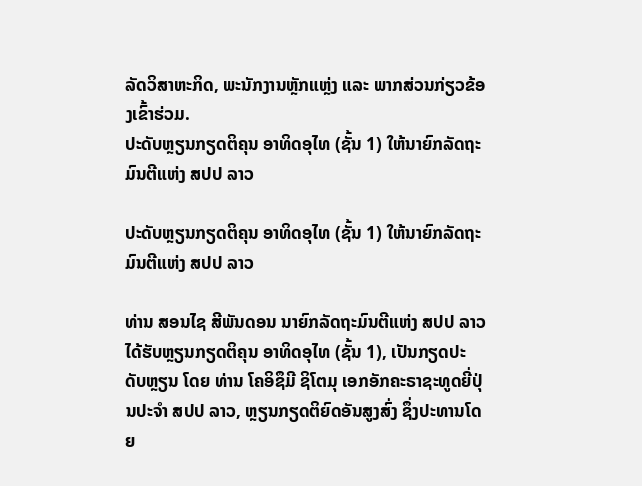ລັດວິສາຫະກິດ, ພະນັກງານຫຼັກແຫຼ່ງ ແລະ ພາກສ່ວນກ່ຽວຂ້ອງເຂົ້າຮ່ວມ.
ປະດັບຫຼຽນກຽດຕິຄຸນ ອາທິດອຸໄທ (ຊັ້ນ 1) ໃຫ້ນາຍົກລັດຖະມົນຕີແຫ່ງ ສປປ ລາວ

ປະດັບຫຼຽນກຽດຕິຄຸນ ອາທິດອຸໄທ (ຊັ້ນ 1) ໃຫ້ນາຍົກລັດຖະມົນຕີແຫ່ງ ສປປ ລາວ

ທ່ານ ສອນໄຊ ສີພັນດອນ ນາຍົກລັດຖະມົນຕີແຫ່ງ ສປປ ລາວ ໄດ້ຮັບຫຼຽນກຽດຕິຄຸນ ອາທິດອຸໄທ (ຊັ້ນ 1), ເປັນກຽດປະດັບຫຼຽນ ໂດຍ ທ່ານ ໂຄອິຊຶມີ ຊິໂຕມຸ ເອກອັກຄະຣາຊະທູດຍີ່ປຸ່ນປະຈຳ ສປປ ລາວ, ຫຼຽນກຽດຕິຍົດອັນສູງສົ່ງ ຊຶ່ງປະທານໂດຍ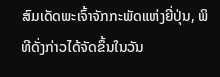ສົມເດັດພະເຈົ້າຈັກກະພັດແຫ່ງຍີ່ປຸ່ນ, ພິທີດັ່ງກ່າວໄດ້ຈັດຂຶ້ນໃນວັນ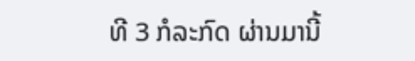ທີ 3 ກໍລະກົດ ຜ່ານມານີ້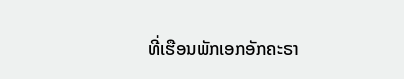ທີ່ເຮືອນພັກເອກອັກຄະຣາ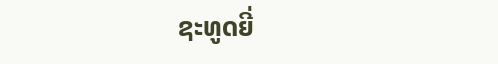ຊະທູດຍີ່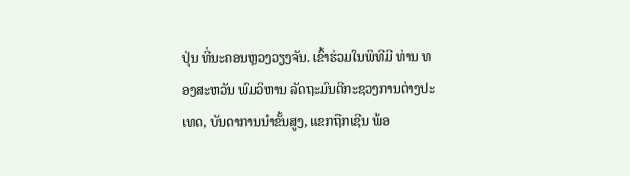ປຸ່ນ ທີ່ນະຄອນຫຼວງວຽງຈັນ. ເຂົ້າຮ່ວມໃນພິທີມີ ທ່ານ ທອງສະຫວັນ ພົມວິຫານ ລັດຖະມົນຕີກະຊວງການຕ່າງປະເທດ, ບັນດາການນໍາຂັ້ນສູງ, ແຂກຖືກເຊີນ ພ້ອ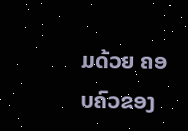ມດ້ວຍ ຄອບຄົວຂອງ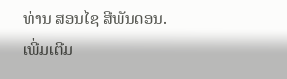ທ່ານ ສອນໄຊ ສີພັນດອນ.
ເພີ່ມເຕີມ